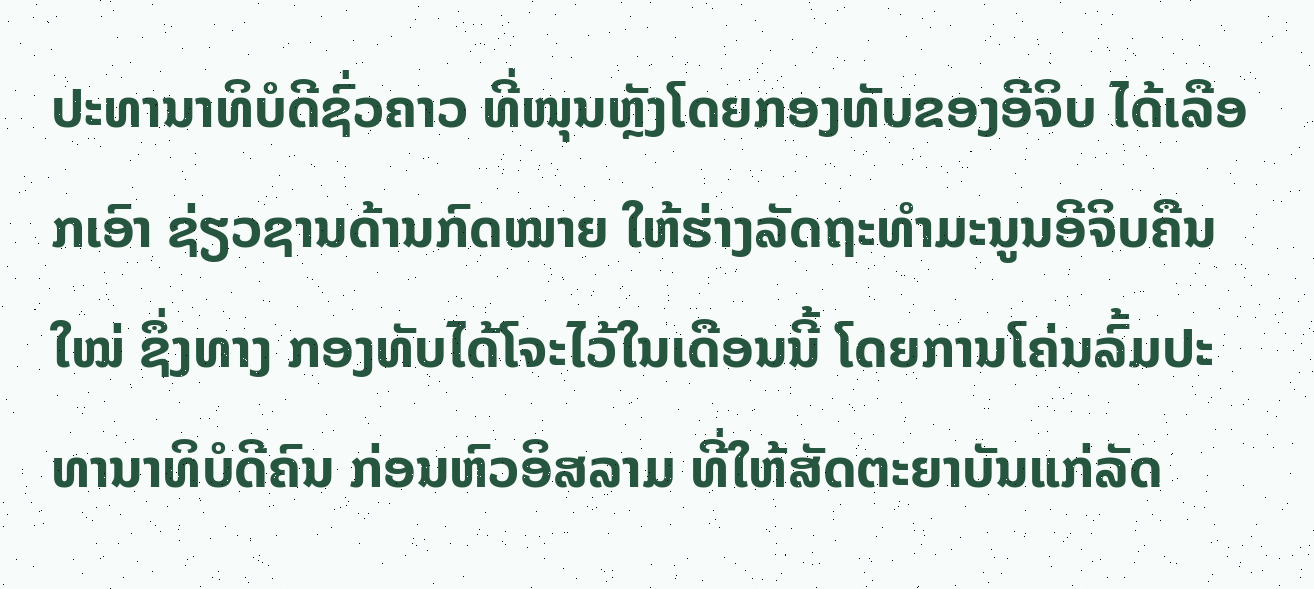ປະທານາທິບໍດີຊົ່ວຄາວ ທີ່ໜຸນຫຼັງໂດຍກອງທັບຂອງອີຈິບ ໄດ້ເລືອກເອົາ ຊ່ຽວຊານດ້ານກົດໝາຍ ໃຫ້ຮ່າງລັດຖະທໍາມະນູນອີຈິບຄືນໃໝ່ ຊຶ່ງທາງ ກອງທັບໄດ້ໂຈະໄວ້ໃນເດືອນນີ້ ໂດຍການໂຄ່ນລົ້ມປະທານາທິບໍດີຄົນ ກ່ອນຫົວອິສລາມ ທີ່ໃຫ້ສັດຕະຍາບັນແກ່ລັດ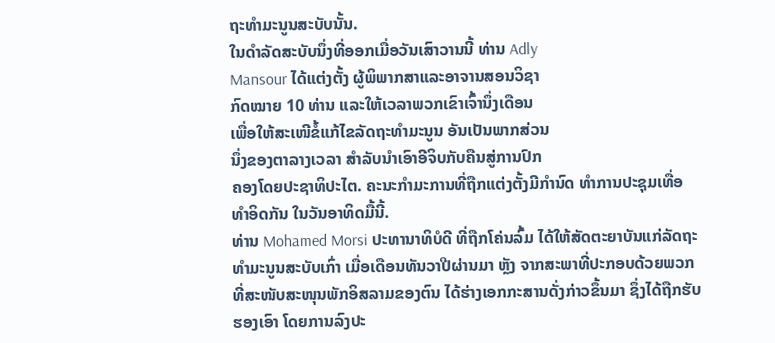ຖະທໍາມະນູນສະບັບນັ້ນ.
ໃນດໍາລັດສະບັບນຶ່ງທີ່ອອກເມື່ອວັນເສົາວານນີ້ ທ່ານ Adly
Mansour ໄດ້ແຕ່ງຕັ້ງ ຜູ້ພິພາກສາແລະອາຈານສອນວິຊາ
ກົດໝາຍ 10 ທ່ານ ແລະໃຫ້ເວລາພວກເຂົາເຈົ້ານຶ່ງເດືອນ
ເພື່ອໃຫ້ສະເໜີຂໍ້ແກ້ໄຂລັດຖະທໍາມະນູນ ອັນເປັນພາກສ່ວນ
ນຶ່ງຂອງຕາລາງເວລາ ສໍາລັບນໍາເອົາອີຈິບກັບຄືນສູ່ການປົກ
ຄອງໂດຍປະຊາທິປະໄຕ. ຄະນະກໍາມະການທີ່ຖືກແຕ່ງຕັ້ງມີກໍານົດ ທໍາການປະຊຸມເທື່ອ
ທໍາອິດກັນ ໃນວັນອາທິດມື້ນີ້.
ທ່ານ Mohamed Morsi ປະທານາທິບໍດີ ທີ່ຖືກໂຄ່ນລົ້ມ ໄດ້ໃຫ້ສັດຕະຍາບັນແກ່ລັດຖະ
ທໍາມະນູນສະບັບເກົ່າ ເມື່ອເດືອນທັນວາປີຜ່ານມາ ຫຼັງ ຈາກສະພາທີ່ປະກອບດ້ວຍພວກ
ທີ່ສະໜັບສະໜຸນພັກອິສລາມຂອງຕົນ ໄດ້ຮ່າງເອກກະສານດັ່ງກ່າວຂຶ້ນມາ ຊຶ່ງໄດ້ຖືກຮັບ
ຮອງເອົາ ໂດຍການລົງປະ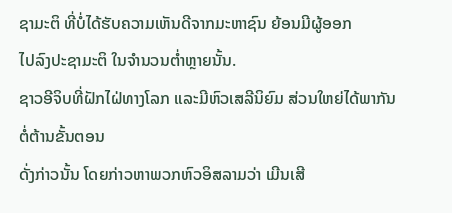ຊາມະຕິ ທີ່ບໍ່ໄດ້ຮັບຄວາມເຫັນດີຈາກມະຫາຊົນ ຍ້ອນມີຜູ້ອອກ
ໄປລົງປະຊາມະຕິ ໃນຈໍານວນຕໍ່າຫຼາຍນັ້ນ.
ຊາວອີຈິບທີ່ຝັກໄຝ່ທາງໂລກ ແລະມີຫົວເສລີນິຍົມ ສ່ວນໃຫຍ່ໄດ້ພາກັນ ຕໍ່ຕ້ານຂັ້ນຕອນ
ດັ່ງກ່າວນັ້ນ ໂດຍກ່າວຫາພວກຫົວອິສລາມວ່າ ເມີນເສີ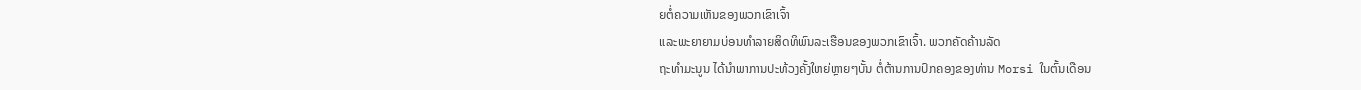ຍຕໍ່ຄວາມເຫັນຂອງພວກເຂົາເຈົ້າ
ແລະພະຍາຍາມບ່ອນທໍາລາຍສິດທິພົນລະເຮືອນຂອງພວກເຂົາເຈົ້າ. ພວກຄັດຄ້ານລັດ
ຖະທໍາມະນູນ ໄດ້ນໍາພາການປະທ້ວງຄັ້ງໃຫຍ່ຫຼາຍໆບັ້ນ ຕໍ່ຕ້ານການປົກຄອງຂອງທ່ານ Morsi ໃນຕົ້ນເດືອນ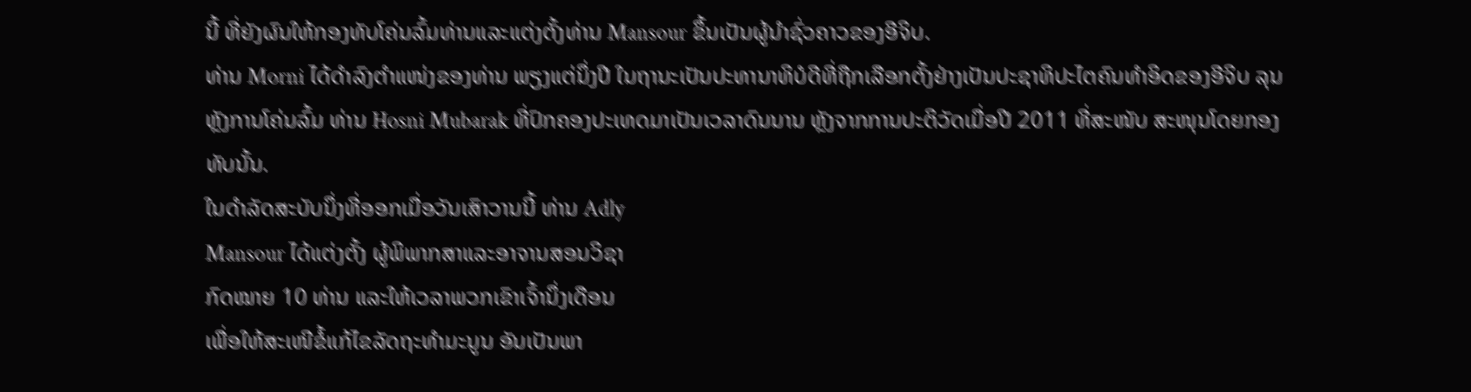ນີ້ ທີ່ຍັງຜົນໃຫ້ກອງທັບໂຄ່ນລົ້ມທ່ານແລະແຕ່ງຕັ້ງທ່ານ Mansour ຂຶ້ນເປັນຜູ້ນໍາຊົ່ວຄາວຂອງອີຈິບ.
ທ່ານ Morni ໄດ້ດໍາລົງຕໍາແໜ່ງຂອງທ່ານ ພຽງແຕ່ນຶ່ງປີ ໃນຖານະເປັນປະທານາທິບໍດີທີ່ຖືກເລືອກຕັ້ງຢ່າງເປັນປະຊາທິປະໄຕຄົນທໍາອິດຂອງອີຈິບ ລຸນຫຼັງການໂຄ່ນລົ້ມ ທ່ານ Hosni Mubarak ທີ່ປົກຄອງປະເທດມາເປັນເວລາດົນນານ ຫຼັງຈາກການປະຕິວັດເມື່ອປີ 2011 ທີ່ສະໜັບ ສະໜຸນໂດຍກອງທັບນັ້ນ.
ໃນດໍາລັດສະບັບນຶ່ງທີ່ອອກເມື່ອວັນເສົາວານນີ້ ທ່ານ Adly
Mansour ໄດ້ແຕ່ງຕັ້ງ ຜູ້ພິພາກສາແລະອາຈານສອນວິຊາ
ກົດໝາຍ 10 ທ່ານ ແລະໃຫ້ເວລາພວກເຂົາເຈົ້ານຶ່ງເດືອນ
ເພື່ອໃຫ້ສະເໜີຂໍ້ແກ້ໄຂລັດຖະທໍາມະນູນ ອັນເປັນພາ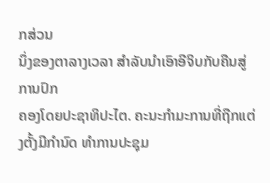ກສ່ວນ
ນຶ່ງຂອງຕາລາງເວລາ ສໍາລັບນໍາເອົາອີຈິບກັບຄືນສູ່ການປົກ
ຄອງໂດຍປະຊາທິປະໄຕ. ຄະນະກໍາມະການທີ່ຖືກແຕ່ງຕັ້ງມີກໍານົດ ທໍາການປະຊຸມ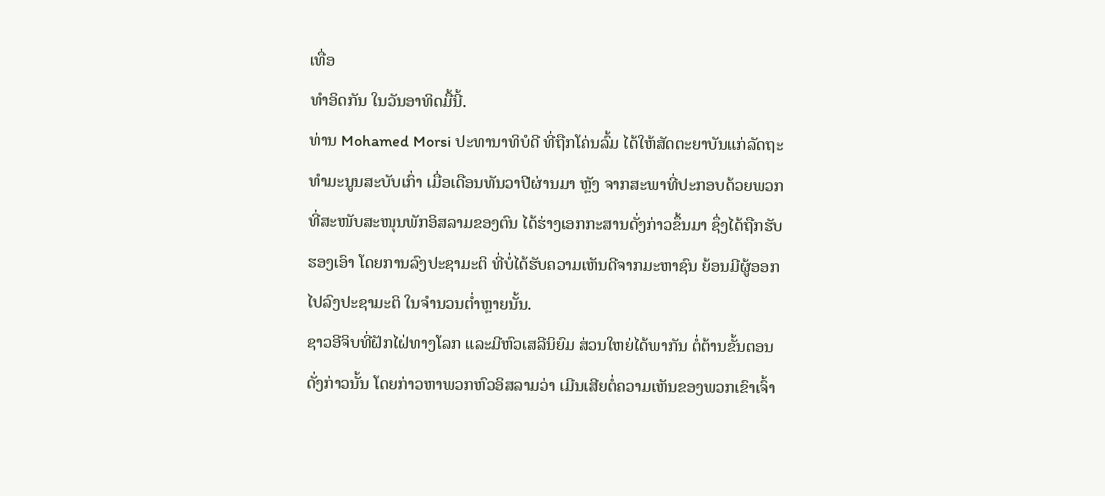ເທື່ອ
ທໍາອິດກັນ ໃນວັນອາທິດມື້ນີ້.
ທ່ານ Mohamed Morsi ປະທານາທິບໍດີ ທີ່ຖືກໂຄ່ນລົ້ມ ໄດ້ໃຫ້ສັດຕະຍາບັນແກ່ລັດຖະ
ທໍາມະນູນສະບັບເກົ່າ ເມື່ອເດືອນທັນວາປີຜ່ານມາ ຫຼັງ ຈາກສະພາທີ່ປະກອບດ້ວຍພວກ
ທີ່ສະໜັບສະໜຸນພັກອິສລາມຂອງຕົນ ໄດ້ຮ່າງເອກກະສານດັ່ງກ່າວຂຶ້ນມາ ຊຶ່ງໄດ້ຖືກຮັບ
ຮອງເອົາ ໂດຍການລົງປະຊາມະຕິ ທີ່ບໍ່ໄດ້ຮັບຄວາມເຫັນດີຈາກມະຫາຊົນ ຍ້ອນມີຜູ້ອອກ
ໄປລົງປະຊາມະຕິ ໃນຈໍານວນຕໍ່າຫຼາຍນັ້ນ.
ຊາວອີຈິບທີ່ຝັກໄຝ່ທາງໂລກ ແລະມີຫົວເສລີນິຍົມ ສ່ວນໃຫຍ່ໄດ້ພາກັນ ຕໍ່ຕ້ານຂັ້ນຕອນ
ດັ່ງກ່າວນັ້ນ ໂດຍກ່າວຫາພວກຫົວອິສລາມວ່າ ເມີນເສີຍຕໍ່ຄວາມເຫັນຂອງພວກເຂົາເຈົ້າ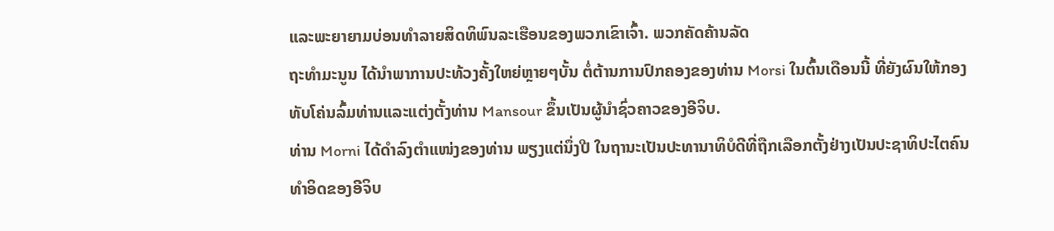ແລະພະຍາຍາມບ່ອນທໍາລາຍສິດທິພົນລະເຮືອນຂອງພວກເຂົາເຈົ້າ. ພວກຄັດຄ້ານລັດ
ຖະທໍາມະນູນ ໄດ້ນໍາພາການປະທ້ວງຄັ້ງໃຫຍ່ຫຼາຍໆບັ້ນ ຕໍ່ຕ້ານການປົກຄອງຂອງທ່ານ Morsi ໃນຕົ້ນເດືອນນີ້ ທີ່ຍັງຜົນໃຫ້ກອງທັບໂຄ່ນລົ້ມທ່ານແລະແຕ່ງຕັ້ງທ່ານ Mansour ຂຶ້ນເປັນຜູ້ນໍາຊົ່ວຄາວຂອງອີຈິບ.
ທ່ານ Morni ໄດ້ດໍາລົງຕໍາແໜ່ງຂອງທ່ານ ພຽງແຕ່ນຶ່ງປີ ໃນຖານະເປັນປະທານາທິບໍດີທີ່ຖືກເລືອກຕັ້ງຢ່າງເປັນປະຊາທິປະໄຕຄົນທໍາອິດຂອງອີຈິບ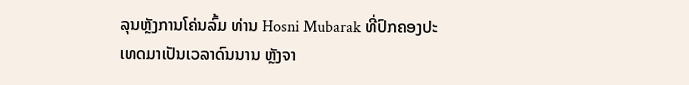ລຸນຫຼັງການໂຄ່ນລົ້ມ ທ່ານ Hosni Mubarak ທີ່ປົກຄອງປະເທດມາເປັນເວລາດົນນານ ຫຼັງຈາ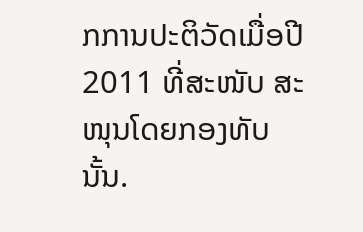ກການປະຕິວັດເມື່ອປີ 2011 ທີ່ສະໜັບ ສະໜຸນໂດຍກອງທັບນັ້ນ.